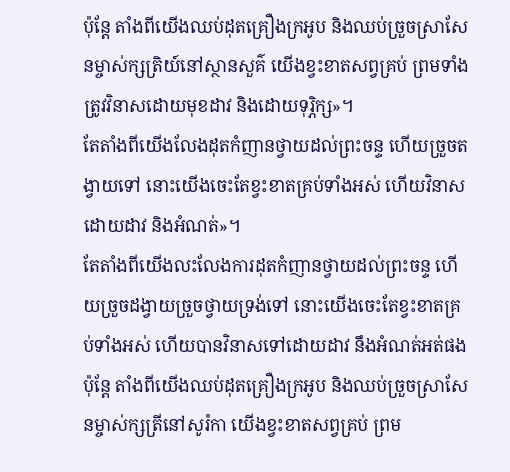ប៉ុន្តែ តាំងពីយើងឈប់ដុតគ្រឿងក្រអូប និងឈប់ច្រួចស្រាសែនម្ចាស់ក្សត្រិយ៍នៅស្ថានសួគ៌ យើងខ្វះខាតសព្វគ្រប់ ព្រមទាំងត្រូវវិនាសដោយមុខដាវ និងដោយទុរ្ភិក្ស»។
តែតាំងពីយើងលែងដុតកំញានថ្វាយដល់ព្រះចន្ទ ហើយច្រួចតង្វាយទៅ នោះយើងចេះតែខ្វះខាតគ្រប់ទាំងអស់ ហើយវិនាសដោយដាវ និងអំណត់»។
តែតាំងពីយើងលះលែងការដុតកំញានថ្វាយដល់ព្រះចន្ទ ហើយច្រួចដង្វាយច្រួចថ្វាយទ្រង់ទៅ នោះយើងចេះតែខ្វះខាតគ្រប់ទាំងអស់ ហើយបានវិនាសទៅដោយដាវ នឹងអំណត់អត់ផង
ប៉ុន្តែ តាំងពីយើងឈប់ដុតគ្រឿងក្រអូប និងឈប់ច្រួចស្រាសែនម្ចាស់ក្សត្រីនៅសូរ៉កា យើងខ្វះខាតសព្វគ្រប់ ព្រម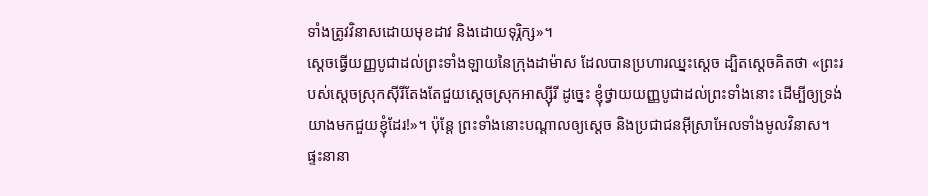ទាំងត្រូវវិនាសដោយមុខដាវ និងដោយទុរ្ភិក្ស»។
ស្ដេចធ្វើយញ្ញបូជាដល់ព្រះទាំងឡាយនៃក្រុងដាម៉ាស ដែលបានប្រហារឈ្នះស្ដេច ដ្បិតស្ដេចគិតថា «ព្រះរបស់ស្ដេចស្រុកស៊ីរីតែងតែជួយស្ដេចស្រុកអាស្ស៊ីរី ដូច្នេះ ខ្ញុំថ្វាយយញ្ញបូជាដល់ព្រះទាំងនោះ ដើម្បីឲ្យទ្រង់យាងមកជួយខ្ញុំដែរ!»។ ប៉ុន្តែ ព្រះទាំងនោះបណ្ដាលឲ្យស្ដេច និងប្រជាជនអ៊ីស្រាអែលទាំងមូលវិនាស។
ផ្ទះនានា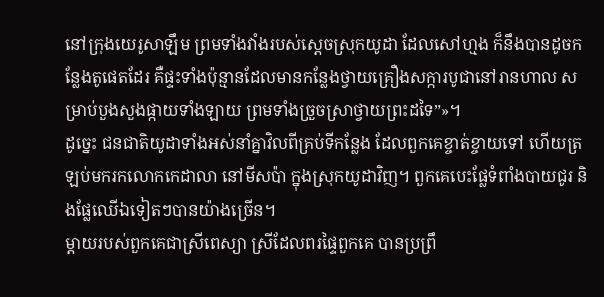នៅក្រុងយេរូសាឡឹម ព្រមទាំងវាំងរបស់ស្ដេចស្រុកយូដា ដែលសៅហ្មង ក៏នឹងបានដូចកន្លែងតូផេតដែរ គឺផ្ទះទាំងប៉ុន្មានដែលមានកន្លែងថ្វាយគ្រឿងសក្ការបូជានៅរានហាល សម្រាប់បួងសួងផ្កាយទាំងឡាយ ព្រមទាំងច្រួចស្រាថ្វាយព្រះដទៃ”»។
ដូច្នេះ ជនជាតិយូដាទាំងអស់នាំគ្នាវិលពីគ្រប់ទីកន្លែង ដែលពួកគេខ្ចាត់ខ្ចាយទៅ ហើយត្រឡប់មករកលោកកេដាលា នៅមីសប៉ា ក្នុងស្រុកយូដាវិញ។ ពួកគេបេះផ្លែទំពាំងបាយជូរ និងផ្លែឈើឯទៀតៗបានយ៉ាងច្រើន។
ម្ដាយរបស់ពួកគេជាស្រីពេស្យា ស្រីដែលពរផ្ទៃពួកគេ បានប្រព្រឹ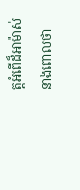ត្តអំពើដ៏អាម៉ាស់ នាងពោលថា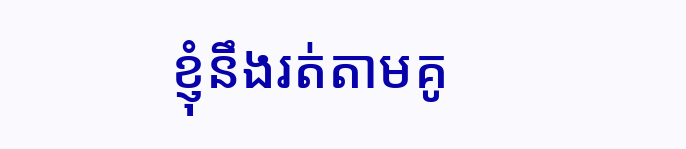ខ្ញុំនឹងរត់តាមគូ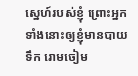ស្នេហ៍របស់ខ្ញុំ ព្រោះអ្នកទាំងនោះឲ្យខ្ញុំមានបាយទឹក រោមចៀម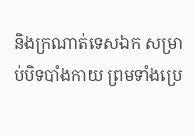និងក្រណាត់ទេសឯក សម្រាប់បិទបាំងកាយ ព្រមទាំងប្រេ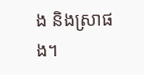ង និងស្រាផង។